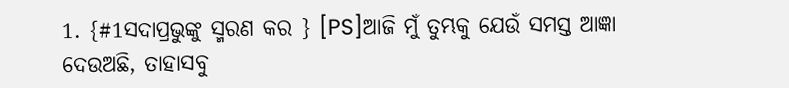1. {#1ସଦାପ୍ରଭୁଙ୍କୁ ସ୍ମରଣ କର } [PS]ଆଜି ମୁଁ ତୁମ୍ଭକୁ ଯେଉଁ ସମସ୍ତ ଆଜ୍ଞା ଦେଉଅଛି, ତାହାସବୁ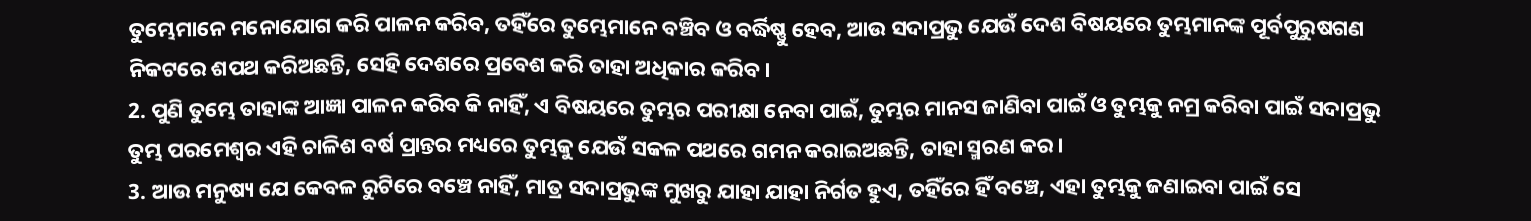ତୁମ୍ଭେମାନେ ମନୋଯୋଗ କରି ପାଳନ କରିବ, ତହିଁରେ ତୁମ୍ଭେମାନେ ବଞ୍ଚିବ ଓ ବର୍ଦ୍ଧିଷ୍ଣୁ ହେବ, ଆଉ ସଦାପ୍ରଭୁ ଯେଉଁ ଦେଶ ବିଷୟରେ ତୁମ୍ଭମାନଙ୍କ ପୂର୍ବପୁରୁଷଗଣ ନିକଟରେ ଶପଥ କରିଅଛନ୍ତି, ସେହି ଦେଶରେ ପ୍ରବେଶ କରି ତାହା ଅଧିକାର କରିବ।
2. ପୁଣି ତୁମ୍ଭେ ତାହାଙ୍କ ଆଜ୍ଞା ପାଳନ କରିବ କି ନାହିଁ, ଏ ବିଷୟରେ ତୁମ୍ଭର ପରୀକ୍ଷା ନେବା ପାଇଁ, ତୁମ୍ଭର ମାନସ ଜାଣିବା ପାଇଁ ଓ ତୁମ୍ଭକୁ ନମ୍ର କରିବା ପାଇଁ ସଦାପ୍ରଭୁ ତୁମ୍ଭ ପରମେଶ୍ୱର ଏହି ଚାଳିଶ ବର୍ଷ ପ୍ରାନ୍ତର ମଧ୍ୟରେ ତୁମ୍ଭକୁ ଯେଉଁ ସକଳ ପଥରେ ଗମନ କରାଇଅଛନ୍ତି, ତାହା ସ୍ମରଣ କର।
3. ଆଉ ମନୁଷ୍ୟ ଯେ କେବଳ ରୁଟିରେ ବଞ୍ଚେ ନାହିଁ, ମାତ୍ର ସଦାପ୍ରଭୁଙ୍କ ମୁଖରୁ ଯାହା ଯାହା ନିର୍ଗତ ହୁଏ, ତହିଁରେ ହିଁ ବଞ୍ଚେ, ଏହା ତୁମ୍ଭକୁ ଜଣାଇବା ପାଇଁ ସେ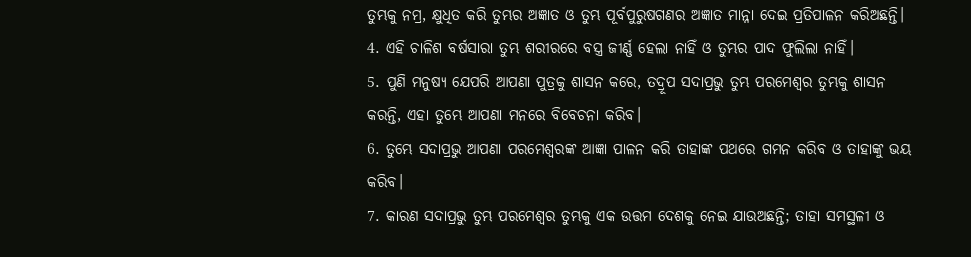ତୁମ୍ଭକୁ ନମ୍ର, କ୍ଷୁଧିତ କରି ତୁମ୍ଭର ଅଜ୍ଞାତ ଓ ତୁମ୍ଭ ପୂର୍ବପୁରୁଷଗଣର ଅଜ୍ଞାତ ମାନ୍ନା ଦେଇ ପ୍ରତିପାଳନ କରିଅଛନ୍ତି।
4. ଏହି ଚାଳିଶ ବର୍ଷସାରା ତୁମ୍ଭ ଶରୀରରେ ବସ୍ତ୍ର ଜୀର୍ଣ୍ଣ ହେଲା ନାହିଁ ଓ ତୁମ୍ଭର ପାଦ ଫୁଲିଲା ନାହିଁ।
5. ପୁଣି ମନୁଷ୍ୟ ଯେପରି ଆପଣା ପୁତ୍ରକୁ ଶାସନ କରେ, ତଦ୍ରୂପ ସଦାପ୍ରଭୁ ତୁମ୍ଭ ପରମେଶ୍ୱର ତୁମ୍ଭକୁ ଶାସନ କରନ୍ତି, ଏହା ତୁମ୍ଭେ ଆପଣା ମନରେ ବିବେଚନା କରିବ।
6. ତୁମ୍ଭେ ସଦାପ୍ରଭୁ ଆପଣା ପରମେଶ୍ୱରଙ୍କ ଆଜ୍ଞା ପାଳନ କରି ତାହାଙ୍କ ପଥରେ ଗମନ କରିବ ଓ ତାହାଙ୍କୁ ଭୟ କରିବ।
7. କାରଣ ସଦାପ୍ରଭୁ ତୁମ୍ଭ ପରମେଶ୍ୱର ତୁମ୍ଭକୁ ଏକ ଉତ୍ତମ ଦେଶକୁ ନେଇ ଯାଉଅଛନ୍ତି; ତାହା ସମସ୍ଥଳୀ ଓ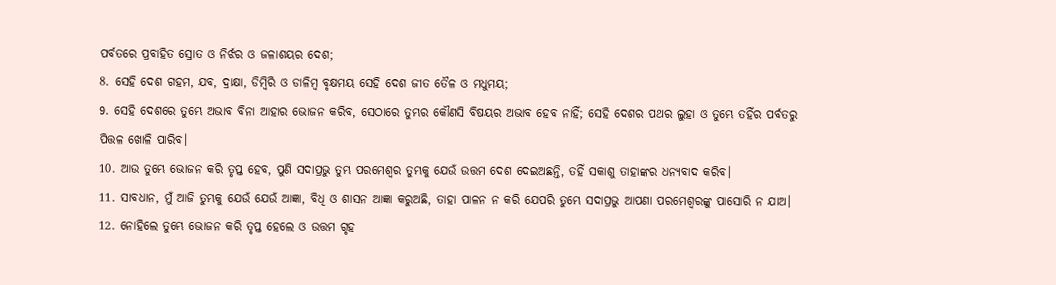ପର୍ବତରେ ପ୍ରବାହିତ ସ୍ରୋତ ଓ ନିର୍ଝର ଓ ଜଳାଶୟର ଦେଶ;
8. ସେହି ଦେଶ ଗହମ, ଯବ, ଦ୍ରାକ୍ଷା, ଡିମ୍ବିରି ଓ ଡାଳିମ୍ବ ବୃକ୍ଷମୟ ସେହି ଦେଶ ଜୀତ ତୈଳ ଓ ମଧୁମୟ;
9. ସେହି ଦେଶରେ ତୁମ୍ଭେ ଅଭାବ ବିନା ଆହାର ଭୋଜନ କରିବ, ସେଠାରେ ତୁମ୍ଭର କୌଣସି ବିଷୟର ଅଭାବ ହେବ ନାହିଁ; ସେହି ଦେଶର ପଥର ଲୁହା ଓ ତୁମ୍ଭେ ତହିଁର ପର୍ବତରୁ ପିତ୍ତଳ ଖୋଳି ପାରିବ।
10. ଆଉ ତୁମ୍ଭେ ଭୋଜନ କରି ତୃପ୍ତ ହେବ, ପୁଣି ସଦାପ୍ରଭୁ ତୁମ୍ଭ ପରମେଶ୍ୱର ତୁମ୍ଭକୁ ଯେଉଁ ଉତ୍ତମ ଦେଶ ଦେଇଅଛନ୍ତି, ତହିଁ ସକାଶୁ ତାହାଙ୍କର ଧନ୍ୟବାଦ କରିବ।
11. ସାବଧାନ, ମୁଁ ଆଜି ତୁମ୍ଭକୁ ଯେଉଁ ଯେଉଁ ଆଜ୍ଞା, ବିଧି ଓ ଶାସନ ଆଜ୍ଞା କରୁଅଛି, ତାହା ପାଳନ ନ କରି ଯେପରି ତୁମ୍ଭେ ସଦାପ୍ରଭୁ ଆପଣା ପରମେଶ୍ୱରଙ୍କୁ ପାସୋରି ନ ଯାଅ।
12. ନୋହିଲେ ତୁମ୍ଭେ ଭୋଜନ କରି ତୃପ୍ତ ହେଲେ ଓ ଉତ୍ତମ ଗୃହ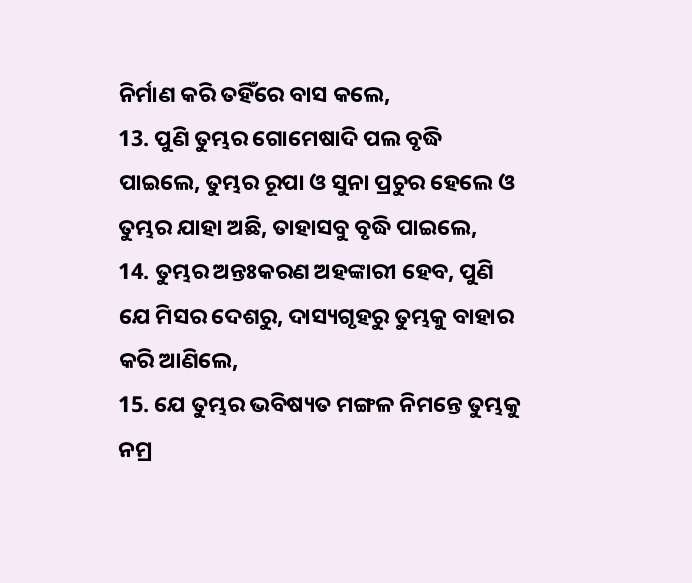ନିର୍ମାଣ କରି ତହିଁରେ ବାସ କଲେ,
13. ପୁଣି ତୁମ୍ଭର ଗୋମେଷାଦି ପଲ ବୃଦ୍ଧି ପାଇଲେ, ତୁମ୍ଭର ରୂପା ଓ ସୁନା ପ୍ରଚୁର ହେଲେ ଓ ତୁମ୍ଭର ଯାହା ଅଛି, ତାହାସବୁ ବୃଦ୍ଧି ପାଇଲେ,
14. ତୁମ୍ଭର ଅନ୍ତଃକରଣ ଅହଙ୍କାରୀ ହେବ, ପୁଣି ଯେ ମିସର ଦେଶରୁ, ଦାସ୍ୟଗୃହରୁ ତୁମ୍ଭକୁ ବାହାର କରି ଆଣିଲେ,
15. ଯେ ତୁମ୍ଭର ଭବିଷ୍ୟତ ମଙ୍ଗଳ ନିମନ୍ତେ ତୁମ୍ଭକୁ ନମ୍ର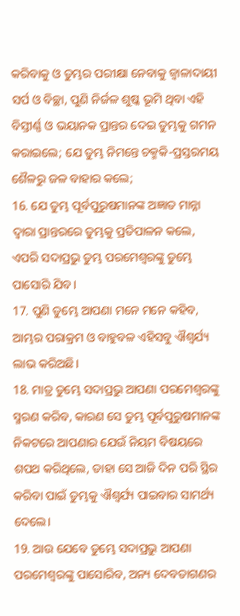କରିବାକୁ ଓ ତୁମ୍ଭର ପରୀକ୍ଷା ନେବାକୁ ଜ୍ୱାଳାଦାୟୀ ସର୍ପ ଓ ବିଚ୍ଛା, ପୁଣି ନିର୍ଜଳ ଶୁଷ୍କ ଭୂମି ଥିବା ଏହି ବିସ୍ତୀର୍ଣ୍ଣ ଓ ଭୟାନକ ପ୍ରାନ୍ତର ଦେଇ ତୁମ୍ଭକୁ ଗମନ କରାଇଲେ; ଯେ ତୁମ୍ଭ ନିମନ୍ତେ ଚକ୍ମକି-ପ୍ରସ୍ତରମୟ ଶୈଳରୁ ଜଳ ବାହାର କଲେ;
16. ଯେ ତୁମ୍ଭ ପୂର୍ବପୁରୁଷମାନଙ୍କ ଅଜ୍ଞାତ ମାନ୍ନା ଦ୍ୱାରା ପ୍ରାନ୍ତରରେ ତୁମ୍ଭକୁ ପ୍ରତିପାଳନ କଲେ, ଏପରି ସଦାପ୍ରଭୁ ତୁମ୍ଭ ପରମେଶ୍ୱରଙ୍କୁ ତୁମ୍ଭେ ପାସୋରି ଯିବ।
17. ପୁଣି ତୁମ୍ଭେ ଆପଣା ମନେ ମନେ କହିବ, ଆମ୍ଭର ପରାକ୍ରମ ଓ ବାହୁବଳ ଏହିସବୁ ଐଶ୍ୱର୍ଯ୍ୟ ଲାଭ କରିଅଛି।
18. ମାତ୍ର ତୁମ୍ଭେ ସଦାପ୍ରଭୁ ଆପଣା ପରମେଶ୍ୱରଙ୍କୁ ସ୍ମରଣ କରିବ, କାରଣ ସେ ତୁମ୍ଭ ପୂର୍ବପୁରୁଷମାନଙ୍କ ନିକଟରେ ଆପଣାର ଯେଉଁ ନିୟମ ବିଷୟରେ ଶପଥ କରିଥିଲେ, ତାହା ସେ ଆଜି ଦିନ ପରି ସ୍ଥିର କରିବା ପାଇଁ ତୁମ୍ଭକୁ ଐଶ୍ୱର୍ଯ୍ୟ ପାଇବାର ସାମର୍ଥ୍ୟ ଦେଲେ।
19. ଆଉ ଯେବେ ତୁମ୍ଭେ ସଦାପ୍ରଭୁ ଆପଣା ପରମେଶ୍ୱରଙ୍କୁ ପାସୋରିବ, ଅନ୍ୟ ଦେବତାଗଣର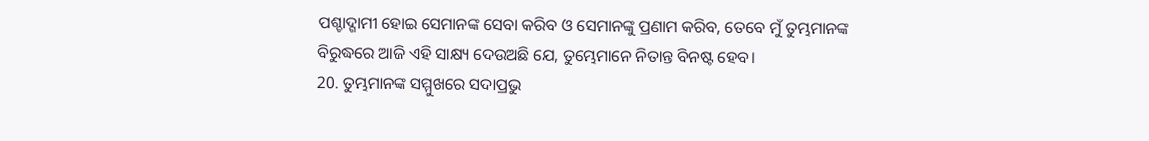ପଶ୍ଚାଦ୍ଗାମୀ ହୋଇ ସେମାନଙ୍କ ସେବା କରିବ ଓ ସେମାନଙ୍କୁ ପ୍ରଣାମ କରିବ, ତେବେ ମୁଁ ତୁମ୍ଭମାନଙ୍କ ବିରୁଦ୍ଧରେ ଆଜି ଏହି ସାକ୍ଷ୍ୟ ଦେଉଅଛି ଯେ, ତୁମ୍ଭେମାନେ ନିତାନ୍ତ ବିନଷ୍ଟ ହେବ।
20. ତୁମ୍ଭମାନଙ୍କ ସମ୍ମୁଖରେ ସଦାପ୍ରଭୁ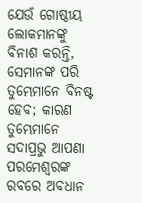ଯେଉଁ ଗୋଷ୍ଠୀୟ ଲୋକମାନଙ୍କୁ ବିନାଶ କରନ୍ତି, ସେମାନଙ୍କ ପରି ତୁମ୍ଭେମାନେ ବିନଷ୍ଟ ହେବ; କାରଣ ତୁମ୍ଭେମାନେ ସଦାପ୍ରଭୁ ଆପଣା ପରମେଶ୍ୱରଙ୍କ ରବରେ ଅବଧାନ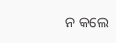ନ କଲେ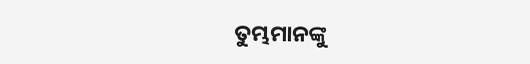ତୁମ୍ଭମାନଙ୍କୁ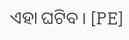ଏହା ଘଟିବ। [PE]